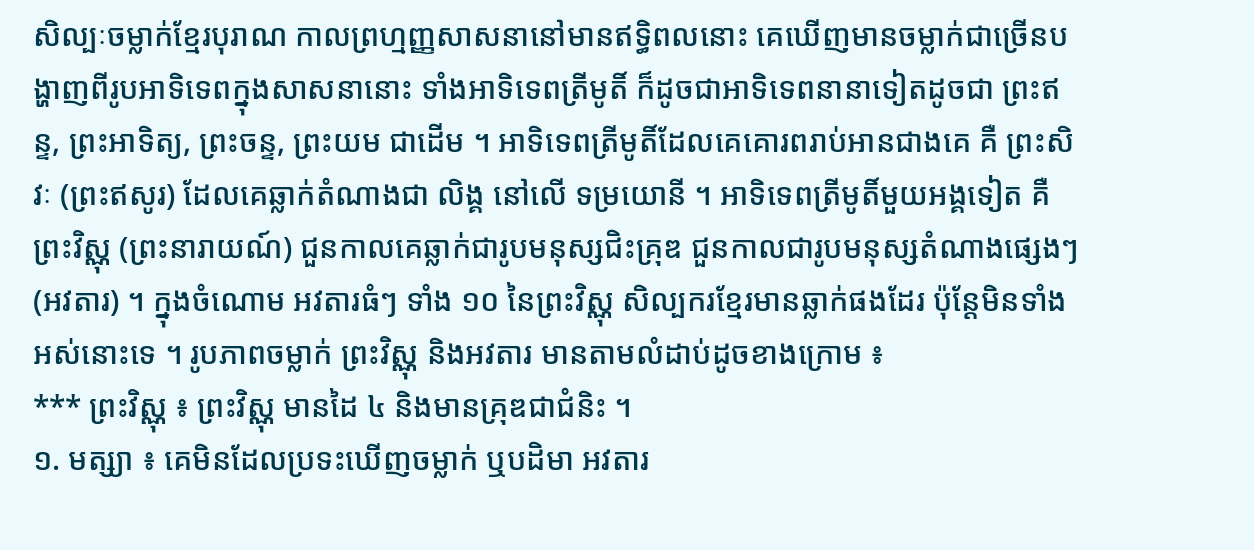សិល្បៈចម្លាក់ខ្មែរបុរាណ កាលព្រហ្មញ្ញសាសនានៅមានឥទ្ធិពលនោះ គេឃើញមានចម្លាក់ជាច្រើនបង្ហាញពីរូបអាទិទេពក្នុងសាសនានោះ ទាំងអាទិទេពត្រីមូតិ៍ ក៏ដូចជាអាទិទេពនានាទៀតដូចជា ព្រះឥន្ទ, ព្រះអាទិត្យ, ព្រះចន្ទ, ព្រះយម ជាដើម ។ អាទិទេពត្រីមូតិ៍ដែលគេគោរពរាប់អានជាងគេ គឺ ព្រះសិវៈ (ព្រះឥសូរ) ដែលគេឆ្លាក់តំណាងជា លិង្គ នៅលើ ទម្រយោនី ។ អាទិទេពត្រីមូតិ៍មួយអង្គទៀត គឺ ព្រះវិស្ណុ (ព្រះនារាយណ៍) ជួនកាលគេឆ្លាក់ជារូបមនុស្សជិះគ្រុឌ ជួនកាលជារូបមនុស្សតំណាងផ្សេងៗ (អវតារ) ។ ក្នុងចំណោម អវតារធំៗ ទាំង ១០ នៃព្រះវិស្ណុ សិល្បករខ្មែរមានឆ្លាក់ផងដែរ ប៉ុន្តែមិនទាំងអស់នោះទេ ។ រូបភាពចម្លាក់ ព្រះវិស្ណុ និងអវតារ មានតាមលំដាប់ដូចខាងក្រោម ៖
*** ព្រះវិស្ណុ ៖ ព្រះវិស្ណុ មានដៃ ៤ និងមានគ្រុឌជាជំនិះ ។
១. មត្ស្យា ៖ គេមិនដែលប្រទះឃើញចម្លាក់ ឬបដិមា អវតារ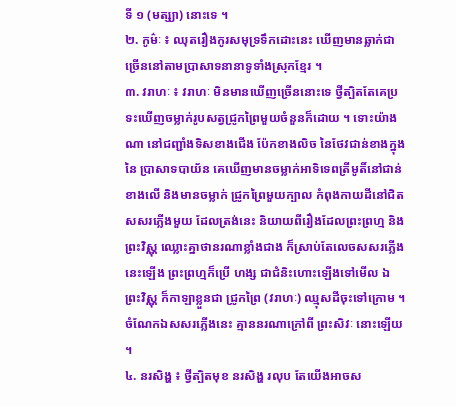ទី ១ (មត្ស្យា) នោះទេ ។
២. កូម៌ៈ ៖ ឈុតរឿងកូរសមុទ្រទឹកដោះនេះ ឃើញមានឆ្លាក់ជាច្រើននៅតាមប្រាសាទនានាទូទាំងស្រុកខ្មែរ ។
៣. វរាហៈ ៖ វរាហៈ មិនមានឃើញច្រើននោះទេ ថ្វីត្បិតតែគេប្រទះឃើញចម្លាក់រូបសត្វជ្រូកព្រៃមួយចំនួនក៏ដោយ ។ ទោះយ៉ាងណា នៅជញ្ជាំងទិសខាងជើង ប៉ែកខាងលិច នៃថែវជាន់ខាងក្នុងនៃ ប្រាសាទបាយ័ន គេឃើញមានចម្លាក់អាទិទេពត្រីមូតិ៍នៅជាន់ខាងលើ និងមានចម្លាក់ ជ្រូកព្រៃមួយក្បាល កំពុងកាយដីនៅជិតសសរភ្លើងមួយ ដែលត្រង់នេះ និយាយពីរឿងដែលព្រះព្រហ្ម និងព្រះវិស្ណុ ឈ្លោះគ្នាថានរណាខ្លាំងជាង ក៏ស្រាប់តែលេចសសរភ្លើងនេះឡើង ព្រះព្រហ្មក៏ប្រើ ហង្ស ជាជំនិះហោះឡើងទៅមើល ឯព្រះវិស្ណុ ក៏កាឡាខ្លួនជា ជ្រូកព្រៃ (វរាហៈ) ឈ្មុសដីចុះទៅក្រោម ។ ចំណែកឯសសរភ្លើងនេះ គ្មាននរណាក្រៅពី ព្រះសិវៈ នោះឡើយ ។
៤. នរសិង្ហ ៖ ថ្វីត្បិតមុខ នរសិង្ហ រលុប តែយើងអាចស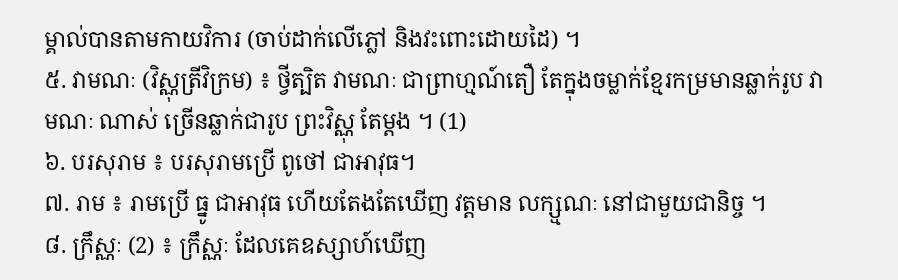ម្គាល់បានតាមកាយវិការ (ចាប់ដាក់លើភ្លៅ និងវះពោះដោយដៃ) ។
៥. វាមណៈ (វិស្ណុត្រីវិក្រម) ៖ ថ្វីត្បិត វាមណៈ ជាព្រាហ្មណ៍តឿ តែក្នុងចម្លាក់ខ្មែរកម្រមានឆ្លាក់រូប វាមណៈ ណាស់ ច្រើនឆ្លាក់ជារូប ព្រះវិស្ណុ តែម្ដង ។ (1)
៦. បរសុរាម ៖ បរសុរាមប្រើ ពូថៅ ជាអាវុធ។
៧. រាម ៖ រាមប្រើ ធ្នូ ជាអាវុធ ហើយតែងតែឃើញ វត្តមាន លក្ស្មណៈ នៅជាមួយជានិច្ច ។
៨. ក្រឹស្ណៈ (2) ៖ ក្រឹស្ណៈ ដែលគេឧស្សាហ៍ឃើញ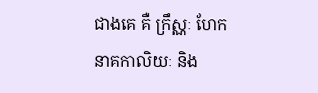ជាងគេ គឺ ក្រឹស្ណៈ ហែក នាគកាលិយៈ និង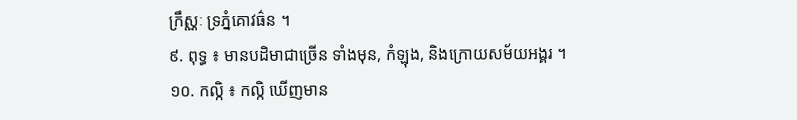ក្រឹស្ណៈ ទ្រភ្នំគោវធ៌ន ។
៩. ពុទ្ធ ៖ មានបដិមាជាច្រើន ទាំងមុន, កំឡុង, និងក្រោយសម័យអង្គរ ។
១០. កល្កិ ៖ កល្កិ ឃើញមាន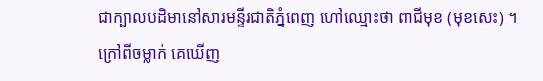ជាក្បាលបដិមានៅសារមន្ទីរជាតិភ្នំពេញ ហៅឈ្មោះថា ពាជីមុខ (មុខសេះ) ។
ក្រៅពីចម្លាក់ គេឃើញ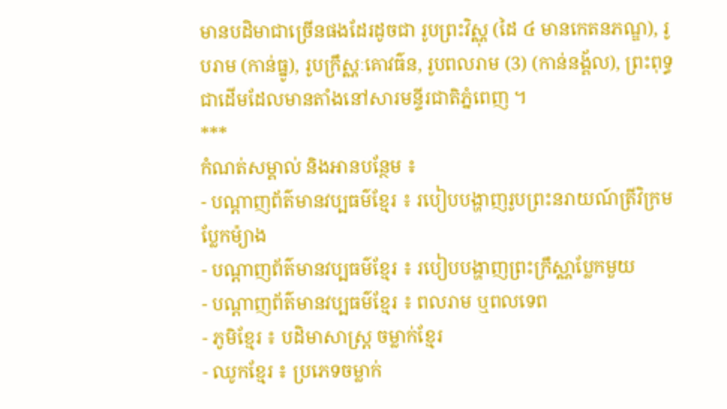មានបដិមាជាច្រើនផងដែរដូចជា រូបព្រះវិស្ណុ (ដៃ ៤ មានកេតនភណ្ឌ), រូបរាម (កាន់ធ្នូ), រូបក្រឹស្ណៈគោវធ៌ន, រូបពលរាម (3) (កាន់នង្គ័ល), ព្រះពុទ្ធ ជាដើមដែលមានតាំងនៅសារមន្ទីរជាតិភ្នំពេញ ។
***
កំណត់សម្គាល់ និងអានបន្ថែម ៖
- បណ្ដាញព័ត៌មានវប្បធម៌ខ្មែរ ៖ របៀបបង្ហាញរូបព្រះនរាយណ៍ត្រីវិក្រមប្លែកម៉្យាង
- បណ្ដាញព័ត៌មានវប្បធម៌ខ្មែរ ៖ របៀបបង្ហាញព្រះក្រឹស្ណាប្លែកមួយ
- បណ្ដាញព័ត៌មានវប្បធម៌ខ្មែរ ៖ ពលរាម ឬពលទេព
- ភូមិខ្មែរ ៖ បដិមាសាស្ត្រ ចម្លាក់ខ្មែរ
- ឈូកខ្មែរ ៖ ប្រភេទចម្លាក់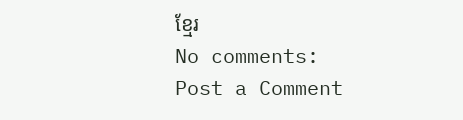ខ្មែរ
No comments:
Post a Comment